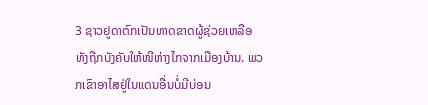3 ຊາວຢູດາຕົກເປັນທາດຂາດຜູ້ຊ່ວຍເຫລືອ ທັງຖືກບັງຄັບໃຫ້ໜີຫ່າງໄກຈາກເມືອງບ້ານ. ພວກເຂົາອາໄສຢູ່ໃນແດນອື່ນບໍ່ມີບ່ອນ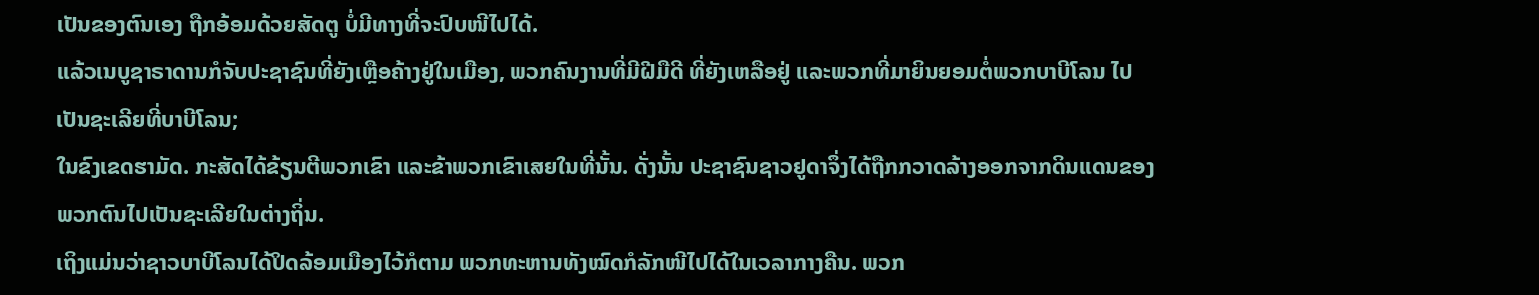ເປັນຂອງຕົນເອງ ຖືກອ້ອມດ້ວຍສັດຕູ ບໍ່ມີທາງທີ່ຈະປົບໜີໄປໄດ້.
ແລ້ວເນບູຊາຣາດານກໍຈັບປະຊາຊົນທີ່ຍັງເຫຼືອຄ້າງຢູ່ໃນເມືອງ, ພວກຄົນງານທີ່ມີຝີມືດີ ທີ່ຍັງເຫລືອຢູ່ ແລະພວກທີ່ມາຍິນຍອມຕໍ່ພວກບາບີໂລນ ໄປເປັນຊະເລີຍທີ່ບາບີໂລນ;
ໃນຂົງເຂດຮາມັດ. ກະສັດໄດ້ຂ້ຽນຕີພວກເຂົາ ແລະຂ້າພວກເຂົາເສຍໃນທີ່ນັ້ນ. ດັ່ງນັ້ນ ປະຊາຊົນຊາວຢູດາຈຶ່ງໄດ້ຖືກກວາດລ້າງອອກຈາກດິນແດນຂອງພວກຕົນໄປເປັນຊະເລີຍໃນຕ່າງຖິ່ນ.
ເຖິງແມ່ນວ່າຊາວບາບີໂລນໄດ້ປິດລ້ອມເມືອງໄວ້ກໍຕາມ ພວກທະຫານທັງໝົດກໍລັກໜີໄປໄດ້ໃນເວລາກາງຄືນ. ພວກ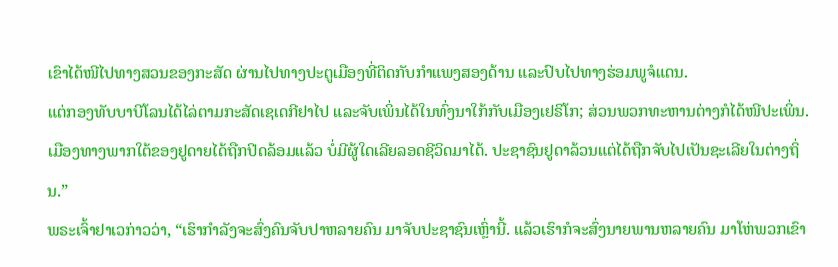ເຂົາໄດ້ໜີໄປທາງສວນຂອງກະສັດ ຜ່ານໄປທາງປະຕູເມືອງທີ່ຕິດກັບກຳແພງສອງດ້ານ ແລະປົບໄປທາງຮ່ອມພູຈໍແດນ.
ແຕ່ກອງທັບບາບີໂລນໄດ້ໄລ່ຕາມກະສັດເຊເດກີຢາໄປ ແລະຈັບເພິ່ນໄດ້ໃນທົ່ງນາໃກ້ກັບເມືອງເຢຣິໂກ; ສ່ວນພວກທະຫານຕ່າງກໍໄດ້ໜີປະເພິ່ນ.
ເມືອງທາງພາກໃຕ້ຂອງຢູດາຍໄດ້ຖືກປິດລ້ອມແລ້ວ ບໍ່ມີຜູ້ໃດເລີຍລອດຊີວິດມາໄດ້. ປະຊາຊົນຢູດາລ້ວນແຕ່ໄດ້ຖືກຈັບໄປເປັນຊະເລີຍໃນຕ່າງຖິ່ນ.”
ພຣະເຈົ້າຢາເວກ່າວວ່າ, “ເຮົາກຳລັງຈະສົ່ງຄົນຈັບປາຫລາຍຄົນ ມາຈັບປະຊາຊົນເຫຼົ່ານີ້. ແລ້ວເຮົາກໍຈະສົ່ງນາຍພານຫລາຍຄົນ ມາໂຫ່ພວກເຂົາ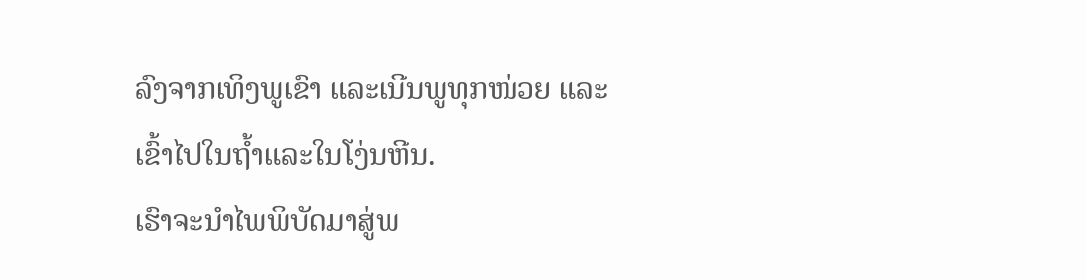ລົງຈາກເທິງພູເຂົາ ແລະເນີນພູທຸກໜ່ວຍ ແລະເຂົ້າໄປໃນຖໍ້າແລະໃນໂງ່ນຫີນ.
ເຮົາຈະນຳໄພພິບັດມາສູ່ພ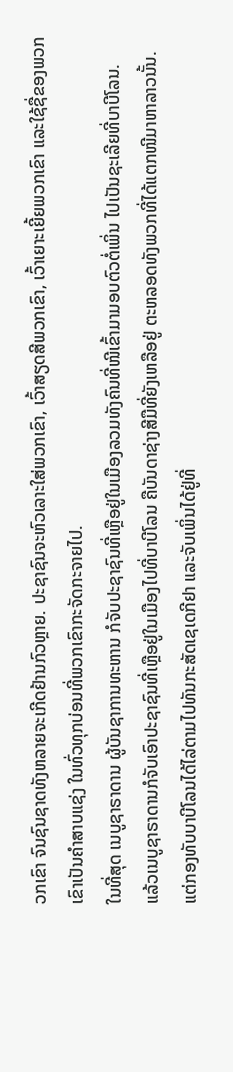ວກເຂົາ ຈົນຊົນຊາດທັງຫລາຍຈະເກີດຢ້ານກົວຫຼາຍ. ປະຊາຊົນຈະຫົວເລາະໃສ່ພວກເຂົາ, ເວົ້າສຽດສີພວກເຂົາ, ເວົ້າເຍາະເຍີ້ຍພວກເຂົາ ແລະໃຊ້ຊື່ຂອງພວກເຂົາເປັນຄຳສາບແຊ່ງ ໃນທົ່ວທຸກບ່ອນທີ່ພວກເຂົາກະຈັດກະຈາຍໄປ.
ໃນທີ່ສຸດ ເນບູຊາຣາດານ ຜູ້ບັນຊາການທະຫານ ກໍຈັບປະຊາຊົນທີ່ເຫຼືອຢູ່ໃນເມືອງລວມທັງຄົນທີ່ໜີເຂົ້າມາມອບຕົວຕໍ່ເພິ່ນ ໄປເປັນຊະເລີຍທີ່ບາບີໂລນ.
ແລ້ວເນບູຊາຣາດານກໍຈັບເອົາປະຊາຊົນທີ່ເຫຼືອຢູ່ໃນເມືອງໄປທີ່ບາບີໂລນ ຄືບັນດາຊ່າງສີມືທີ່ຍັງເຫລືອຢູ່ ຕະຫລອດທັງພວກທີ່ໄດ້ແຕກໜີມາຫາລາວນັ້ນ.
ແຕ່ກອງທັບບາບີໂລນໄດ້ໄລ່ຕາມໄປທັນກະສັດເຊເດກີຢາ ແລະຈັບເພິ່ນໄດ້ຢູ່ທີ່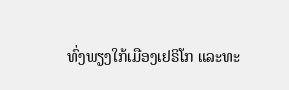ທົ່ງພຽງໃກ້ເມືອງເຢຣິໂກ ແລະທະ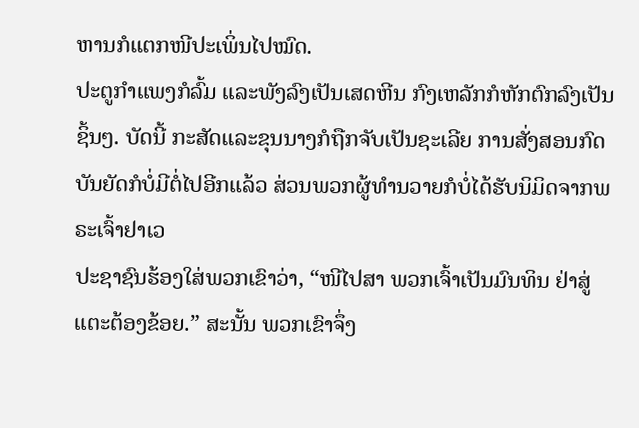ຫານກໍແຕກໜີປະເພິ່ນໄປໝົດ.
ປະຕູກຳແພງກໍລົ້ມ ແລະພັງລົງເປັນເສດຫີນ ກົງເຫລັກກໍຫັກຕົກລົງເປັນຊິ້ນໆ. ບັດນີ້ ກະສັດແລະຂຸນນາງກໍຖືກຈັບເປັນຊະເລີຍ ການສັ່ງສອນກົດບັນຍັດກໍບໍ່ມີຕໍ່ໄປອີກແລ້ວ ສ່ວນພວກຜູ້ທຳນວາຍກໍບໍ່ໄດ້ຮັບນິມິດຈາກພຣະເຈົ້າຢາເວ
ປະຊາຊົນຮ້ອງໃສ່ພວກເຂົາວ່າ, “ໜີໄປສາ ພວກເຈົ້າເປັນມົນທິນ ຢ່າສູ່ແຕະຕ້ອງຂ້ອຍ.” ສະນັ້ນ ພວກເຂົາຈຶ່ງ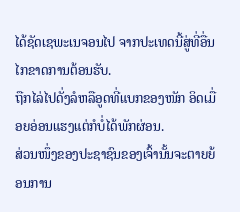ໄດ້ຊັດເຊພະເນຈອນໄປ ຈາກປະເທດນີ້ສູ່ທີ່ອື່ນໄກຂາດການຕ້ອນຮັບ.
ຖືກໄລ່ໄປດັ່ງລໍຫລືອູດທີ່ແບກຂອງໜັກ ອິດເມື່ອຍອ່ອນແຮງແຕ່ກໍບໍ່ໄດ້ພັກຜ່ອນ.
ສ່ວນໜຶ່ງຂອງປະຊາຊົນຂອງເຈົ້ານັ້ນຈະຕາຍຍ້ອນການ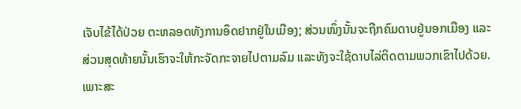ເຈັບໄຂ້ໄດ້ປ່ວຍ ຕະຫລອດທັງການອຶດຢາກຢູ່ໃນເມືອງ; ສ່ວນໜຶ່ງນັ້ນຈະຖືກຄົມດາບຢູ່ນອກເມືອງ ແລະສ່ວນສຸດທ້າຍນັ້ນເຮົາຈະໃຫ້ກະຈັດກະຈາຍໄປຕາມລົມ ແລະທັງຈະໃຊ້ດາບໄລ່ຕິດຕາມພວກເຂົາໄປດ້ວຍ.
ເພາະສະ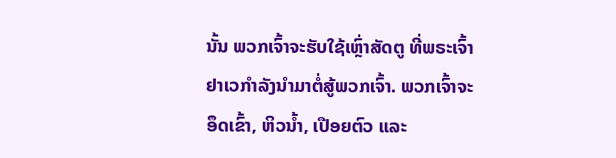ນັ້ນ ພວກເຈົ້າຈະຮັບໃຊ້ເຫຼົ່າສັດຕູ ທີ່ພຣະເຈົ້າຢາເວກຳລັງນຳມາຕໍ່ສູ້ພວກເຈົ້າ. ພວກເຈົ້າຈະອຶດເຂົ້າ, ຫິວນໍ້າ, ເປືອຍຕົວ ແລະ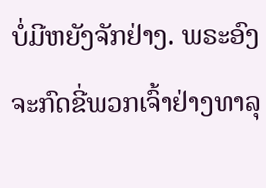ບໍ່ມີຫຍັງຈັກຢ່າງ. ພຣະອົງ ຈະກົດຂີ່ພວກເຈົ້າຢ່າງທາລຸ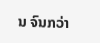ນ ຈົນກວ່າ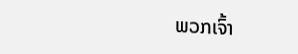ພວກເຈົ້າ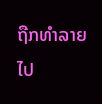ຖືກທຳລາຍໄປ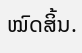ໝົດສິ້ນ.